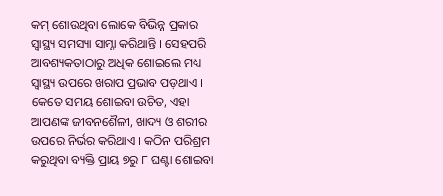କମ୍ ଶୋଉଥିବା ଲୋକେ ବିଭିନ୍ନ ପ୍ରକାର ସ୍ୱାସ୍ଥ୍ୟ ସମସ୍ୟା ସାମ୍ନା କରିଥାନ୍ତି । ସେହପରି ଆବଶ୍ୟକତାଠାରୁ ଅଧିକ ଶୋଇଲେ ମଧ୍ୟ ସ୍ୱାସ୍ଥ୍ୟ ଉପରେ ଖରାପ ପ୍ରଭାବ ପଡ଼ଥାଏ । କେତେ ସମୟ ଶୋଇବା ଉଚିତ, ଏହା ଆପଣଙ୍କ ଜୀବନଶୈଳୀ, ଖାଦ୍ୟ ଓ ଶରୀର ଉପରେ ନିର୍ଭର କରିଥାଏ । କଠିନ ପରିଶ୍ରମ କରୁଥିବା ବ୍ୟକ୍ତି ପ୍ରାୟ ୭ରୁ ୮ ଘଣ୍ଟା ଶୋଇବା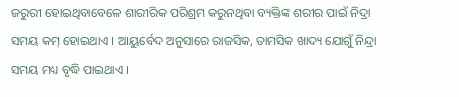ଜରୁରୀ ହୋଇଥିବାବେଳେ ଶାରୀରିକ ପରିଶ୍ରମ କରୁନଥିବା ବ୍ୟକ୍ତିଙ୍କ ଶରୀର ପାଇଁ ନିଦ୍ରା ସମୟ କମ୍ ହୋଇଥାଏ । ଆୟୁର୍ବେଦ ଅନୁସାରେ ରାଜସିକ, ତାମସିକ ଖାଦ୍ୟ ଯୋଗୁଁ ନିନ୍ଦ୍ରା ସମୟ ମଧ୍ୟ ବୃଦ୍ଧି ପାଇଥାଏ ।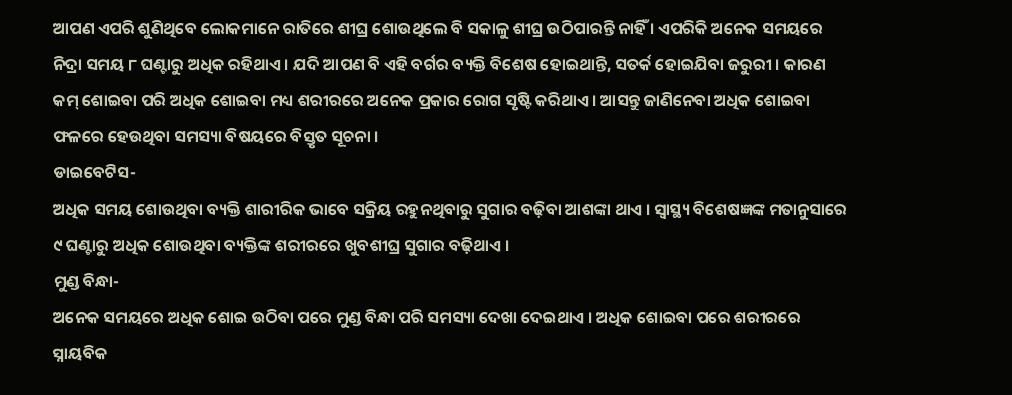ଆପଣ ଏପରି ଶୁଣିଥିବେ ଲୋକମାନେ ରାତିରେ ଶୀଘ୍ର ଶୋଉଥିଲେ ବି ସକାଳୁ ଶୀଘ୍ର ଉଠିପାରନ୍ତି ନାହିଁ । ଏପରିକି ଅନେକ ସମୟରେ ନିଦ୍ରା ସମୟ ୮ ଘଣ୍ଟାରୁ ଅଧିକ ରହିଥାଏ । ଯଦି ଆପଣ ବି ଏହି ବର୍ଗର ବ୍ୟକ୍ତି ବିଶେଷ ହୋଇଥାନ୍ତି, ସତର୍କ ହୋଇଯିବା ଜରୁରୀ । କାରଣ କମ୍ ଶୋଇବା ପରି ଅଧିକ ଶୋଇବା ମଧ୍ୟ ଶରୀରରେ ଅନେକ ପ୍ରକାର ରୋଗ ସୃଷ୍ଟି କରିଥାଏ । ଆସନ୍ତୁ ଜାଣିନେବା ଅଧିକ ଶୋଇବା ଫଳରେ ହେଉଥିବା ସମସ୍ୟା ବିଷୟରେ ବିସ୍ତୃତ ସୂଚନା ।
ଡାଇବେଟିସ-
ଅଧିକ ସମୟ ଶୋଉଥିବା ବ୍ୟକ୍ତି ଶାରୀରିକ ଭାବେ ସକ୍ରିୟ ରହୁନଥିବାରୁ ସୁଗାର ବଢ଼ିବା ଆଶଙ୍କା ଥାଏ । ସ୍ୱାସ୍ଥ୍ୟ ବିଶେଷଜ୍ଞଙ୍କ ମତାନୁସାରେ ୯ ଘଣ୍ଟାରୁ ଅଧିକ ଶୋଉଥିବା ବ୍ୟକ୍ତିଙ୍କ ଶରୀରରେ ଖୁବଶୀଘ୍ର ସୁଗାର ବଢ଼ିଥାଏ ।
ମୁଣ୍ଡ ବିନ୍ଧା-
ଅନେକ ସମୟରେ ଅଧିକ ଶୋଇ ଉଠିବା ପରେ ମୁଣ୍ଡ ବିନ୍ଧା ପରି ସମସ୍ୟା ଦେଖା ଦେଇଥାଏ । ଅଧିକ ଶୋଇବା ପରେ ଶରୀରରେ ସ୍ନାୟବିକ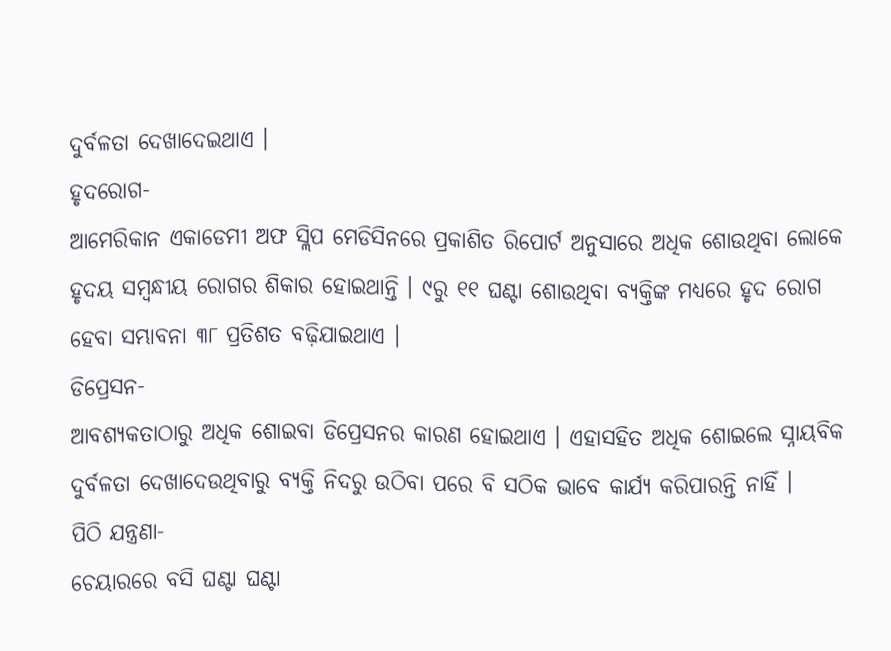ଦୁର୍ବଳତା ଦେଖାଦେଇଥାଏ ।
ହୃଦରୋଗ-
ଆମେରିକାନ ଏକାଡେମୀ ଅଫ ସ୍ଲିପ ମେଡିସିନରେ ପ୍ରକାଶିତ ରିପୋର୍ଟ ଅନୁସାରେ ଅଧିକ ଶୋଉଥିବା ଲୋକେ ହୃଦୟ ସମ୍ବନ୍ଧୀୟ ରୋଗର ଶିକାର ହୋଇଥାନ୍ତି । ୯ରୁ ୧୧ ଘଣ୍ଟା ଶୋଉଥିବା ବ୍ୟକ୍ତିଙ୍କ ମଧ୍ୟରେ ହୃଦ ରୋଗ ହେବା ସମ୍ଭାବନା ୩୮ ପ୍ରତିଶତ ବଢ଼ିଯାଇଥାଏ ।
ଡିପ୍ରେସନ-
ଆବଶ୍ୟକତାଠାରୁ ଅଧିକ ଶୋଇବା ଡିପ୍ରେସନର କାରଣ ହୋଇଥାଏ । ଏହାସହିତ ଅଧିକ ଶୋଇଲେ ସ୍ନାୟବିକ ଦୁର୍ବଳତା ଦେଖାଦେଉଥିବାରୁ ବ୍ୟକ୍ତି ନିଦରୁ ଉଠିବା ପରେ ବି ସଠିକ ଭାବେ କାର୍ଯ୍ୟ କରିପାରନ୍ତି ନାହିଁ ।
ପିଠି ଯନ୍ତ୍ରଣା-
ଚେୟାରରେ ବସି ଘଣ୍ଟା ଘଣ୍ଟା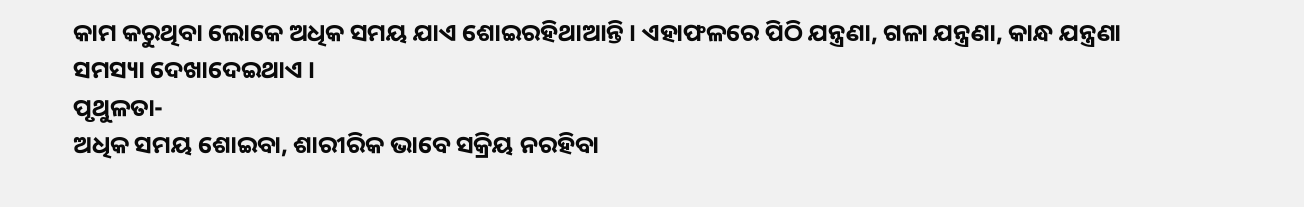କାମ କରୁଥିବା ଲୋକେ ଅଧିକ ସମୟ ଯାଏ ଶୋଇରହିଥାଆନ୍ତି । ଏହାଫଳରେ ପିଠି ଯନ୍ତ୍ରଣା, ଗଳା ଯନ୍ତ୍ରଣା, କାନ୍ଧ ଯନ୍ତ୍ରଣା ସମସ୍ୟା ଦେଖାଦେଇଥାଏ ।
ପୃଥୁଳତା-
ଅଧିକ ସମୟ ଶୋଇବା, ଶାରୀରିକ ଭାବେ ସକ୍ରିୟ ନରହିବା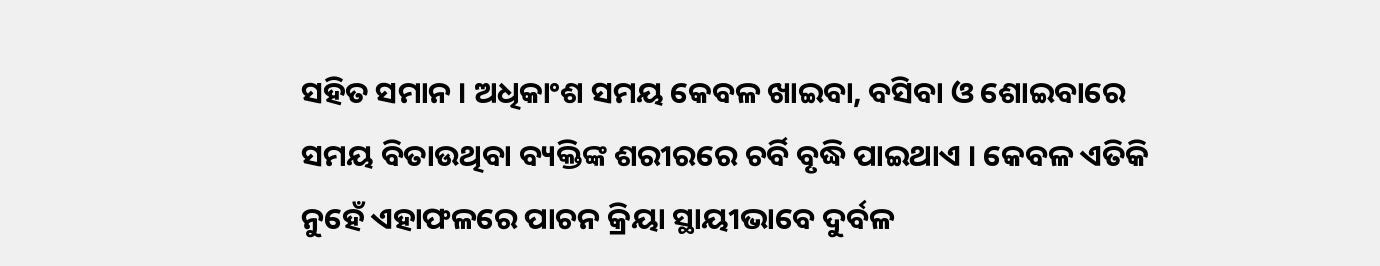ସହିତ ସମାନ । ଅଧିକାଂଶ ସମୟ କେବଳ ଖାଇବା, ବସିବା ଓ ଶୋଇବାରେ ସମୟ ବିତାଉଥିବା ବ୍ୟକ୍ତିଙ୍କ ଶରୀରରେ ଚର୍ବି ବୃଦ୍ଧି ପାଇଥାଏ । କେବଳ ଏତିକି ନୁହେଁ ଏହାଫଳରେ ପାଚନ କ୍ରିୟା ସ୍ଥାୟୀଭାବେ ଦୁର୍ବଳ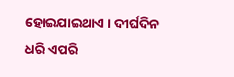ହୋଇଯାଇଥାଏ । ଦୀର୍ଘଦିନ ଧରି ଏପରି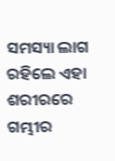ସମସ୍ୟା ଲାଗ ରହିଲେ ଏହା ଶରୀରରେ ଗମ୍ଭୀର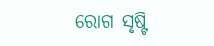ରୋଗ ସୃଷ୍ଟି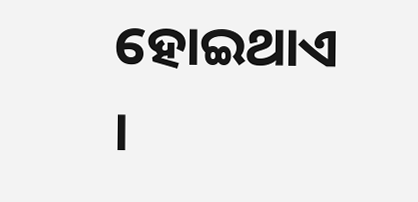ହୋଇଥାଏ ।